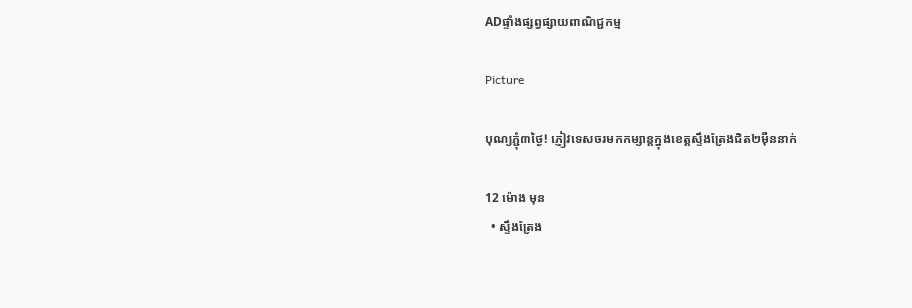ADផ្ទាំងផ្សព្វផ្សាយពាណិជ្ជកម្ម

Picture

បុណ្យភ្ជុំ៣ថ្ងៃ! ភ្ញៀវទេសចរមកកម្សាន្តក្នុងខេត្តស្ទឹងត្រែងជិត២មុឺននាក់

12 ម៉ោង មុន
  • ស្ទឹងត្រែង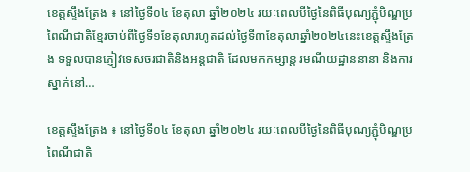ខេត្តស្ទឹងត្រែង ៖ នៅថ្ងៃទី០៤ ខែតុលា ឆ្នាំ២០២៤ រយៈពេលបីថ្ងៃនៃពិធីបុណ្យភ្ជុំបិណ្ឌប្រពៃណីជាតិខ្មែរចាប់ពីថ្ងៃទី១ខែតុលារហូតដល់ថ្ងៃទី៣ខែតុលាឆ្នាំ២០២៤នេះខេត្តស្ទឹងត្រែង ទទួលបានភ្ញៀវទេសចរជាតិនិងអន្តជាតិ ដែលមកកម្សាន្ត រមណីយដ្ឋាននានា និងការស្នាក់នៅ…

ខេត្តស្ទឹងត្រែង ៖ នៅថ្ងៃទី០៤ ខែតុលា ឆ្នាំ២០២៤ រយៈពេលបីថ្ងៃនៃពិធីបុណ្យភ្ជុំបិណ្ឌប្រពៃណីជាតិ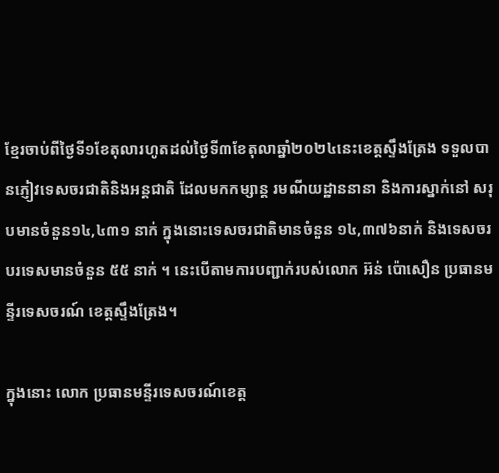ខ្មែរចាប់ពីថ្ងៃទី១ខែតុលារហូតដល់ថ្ងៃទី៣ខែតុលាឆ្នាំ២០២៤នេះខេត្តស្ទឹងត្រែង ទទួលបានភ្ញៀវទេសចរជាតិនិងអន្តជាតិ ដែលមកកម្សាន្ត រមណីយដ្ឋាននានា និងការស្នាក់នៅ សរុបមានចំនួន១៤,៤៣១ នាក់ ក្នុងនោះទេសចរជាតិមានចំនួន ១៤,៣៧៦នាក់ និងទេសចរបរទេសមានចំនួន ៥៥ នាក់ ។ នេះបើតាមការបញ្ជាក់របស់លោក អ៊ន់ ប៉ោសឿន ប្រធានមន្ទីរទេសចរណ៍ ខេត្តស្ទឹងត្រែង។

ក្នុងនោះ លោក ប្រធានមន្ទីរទេសចរណ៍ខេត្ត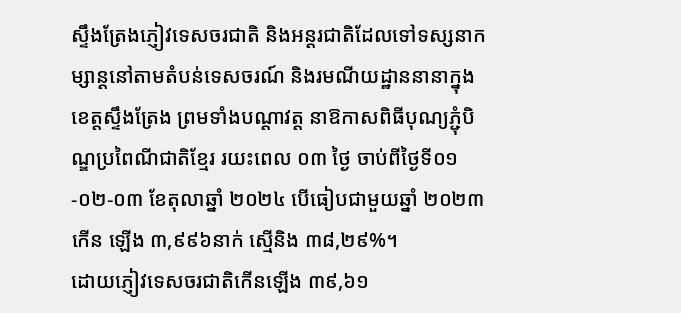ស្ទឹងត្រែងភ្ញៀវទេសចរជាតិ និងអន្តរជាតិដែលទៅទស្សនាកម្សាន្តនៅតាមតំបន់ទេសចរណ៍ និងរមណីយដ្ឋាននានាក្នុងខេត្តស្ទឹងត្រែង ព្រមទាំងបណ្តាវត្ត នាឱកាសពិធីបុណ្យភ្ជុំបិណ្ឌប្រពៃណីជាតិខ្មែរ រយះពេល ០៣ ថ្ងៃ ចាប់ពីថ្ងៃទី០១-០២-០៣ ខែតុលាឆ្នាំ ២០២៤ បើធៀបជាមួយឆ្នាំ ២០២៣ កើន ឡើង ៣,៩៩៦នាក់ ស្មើនិង ៣៨,២៩%។
ដោយភ្ញៀវទេសចរជាតិកើនឡើង ៣៩,៦១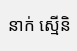នាក់ ស្មើនិ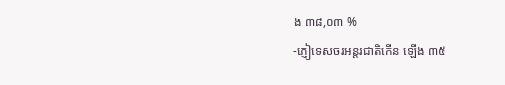ង ៣៨,០៣ %
-ភ្ញៀទេសចរអន្តរជាតិកើន ឡើង ៣៥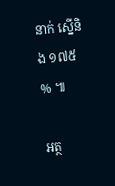នាក់ ស្នើនិង ១៧៥ % ៕

អត្ថ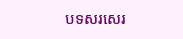បទសរសេរ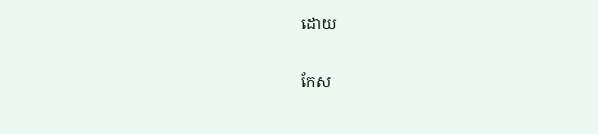ដោយ

កែស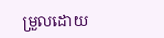ម្រួលដោយ